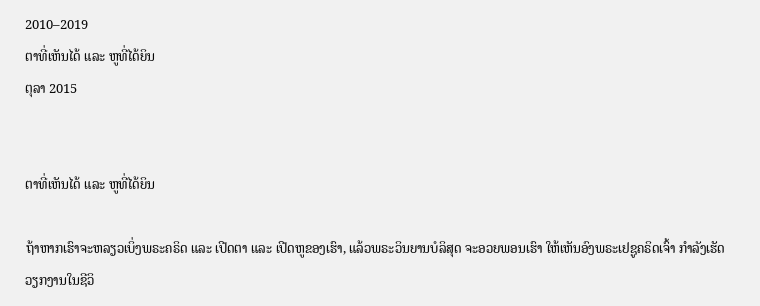2010–2019
ຕາທີ່ເຫັນໄດ້ ແລະ ຫູທີ່ໄດ້ຍິນ
ຕຸລາ 2015


ຕາທີ່ເຫັນໄດ້ ແລະ ຫູທີ່ໄດ້ຍິນ

ຖ້າຫາກເຮົາຈະຫລຽວເບິ່ງພຣະຄຣິດ ແລະ ເປີດຕາ ແລະ ເປີດຫູຂອງເຮົາ, ແລ້ວພຣະວິນຍານບໍລິສຸດ ຈະອວຍພອນເຮົາ ໃຫ້ເຫັນອົງພຣະເຢຊູຄຣິດເຈົ້າ ກຳລັງເຮັດວຽກງານໃນຊີວິ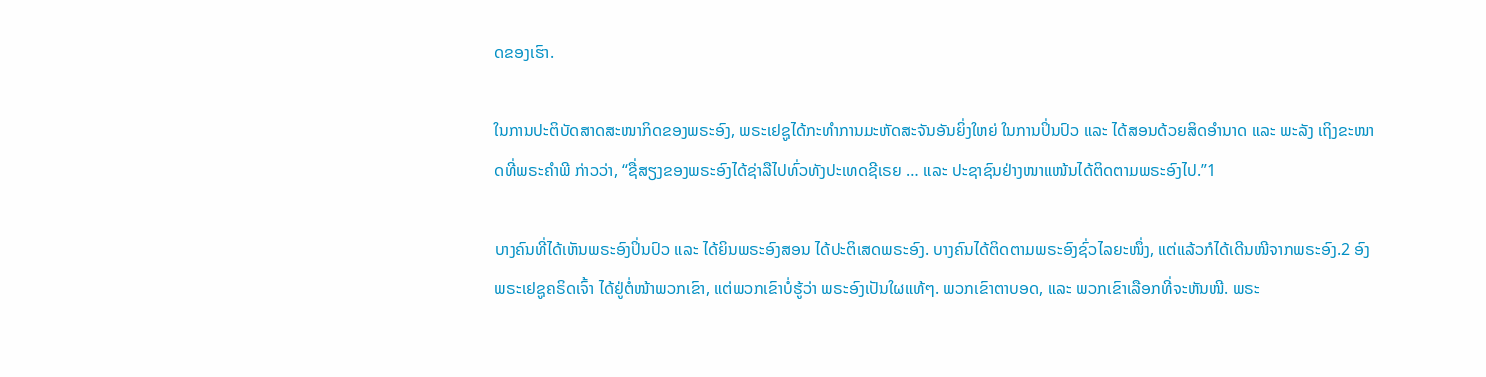ດຂອງເຮົາ.

ໃນການປະຕິບັດສາດສະໜາກິດຂອງພຣະອົງ, ພຣະເຢຊູໄດ້ກະທຳການມະຫັດສະຈັນອັນຍິ່ງໃຫຍ່ ໃນການປິ່ນປົວ ແລະ ໄດ້ສອນດ້ວຍສິດອຳນາດ ແລະ ພະລັງ ເຖິງຂະໜາດທີ່ພຣະຄຳພີ ກ່າວວ່າ, “ຊື່ສຽງຂອງພຣະອົງໄດ້ຊ່າລືໄປທົ່ວທັງປະເທດຊີເຣຍ … ແລະ ປະຊາຊົນຢ່າງໜາແໜ້ນໄດ້ຕິດຕາມພຣະອົງໄປ.”1

ບາງຄົນທີ່ໄດ້ເຫັນພຣະອົງປິ່ນປົວ ແລະ ໄດ້ຍິນພຣະອົງສອນ ໄດ້ປະຕິເສດພຣະອົງ. ບາງຄົນໄດ້ຕິດຕາມພຣະອົງຊົ່ວໄລຍະໜຶ່ງ, ແຕ່ແລ້ວກໍໄດ້ເດີນໜີຈາກພຣະອົງ.2 ອົງພຣະເຢຊູຄຣິດເຈົ້າ ໄດ້ຢູ່ຕໍ່ໜ້າພວກເຂົາ, ແຕ່ພວກເຂົາບໍ່ຮູ້ວ່າ ພຣະອົງເປັນໃຜແທ້ໆ. ພວກເຂົາຕາບອດ, ແລະ ພວກເຂົາເລືອກທີ່ຈະຫັນໜີ. ພຣະ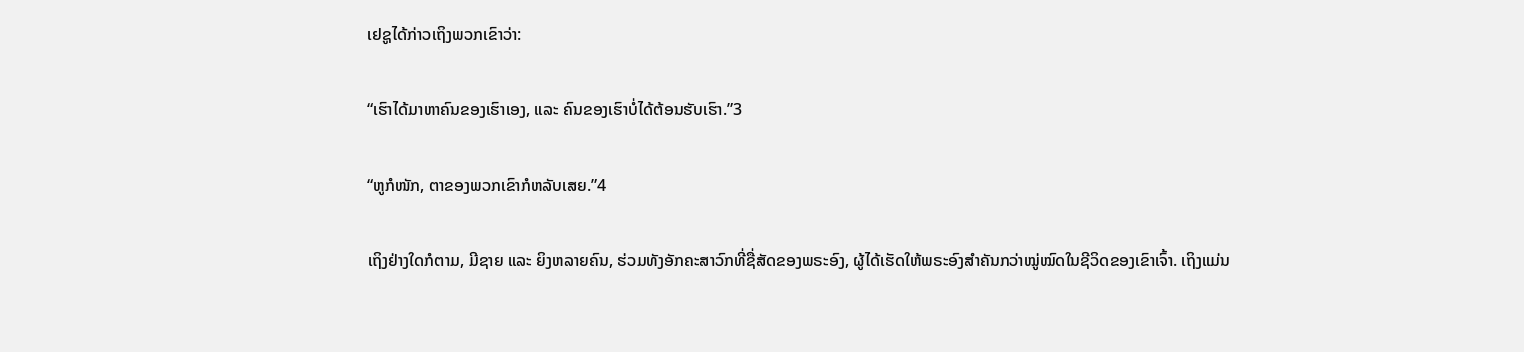ເຢຊູໄດ້ກ່າວເຖິງພວກເຂົາວ່າ:

“ເຮົາໄດ້ມາຫາຄົນຂອງເຮົາເອງ, ແລະ ຄົນຂອງເຮົາບໍ່ໄດ້ຕ້ອນຮັບເຮົາ.”3

“ຫູກໍໜັກ, ຕາຂອງພວກເຂົາກໍຫລັບເສຍ.”4

ເຖິງຢ່າງໃດກໍຕາມ, ມີຊາຍ ແລະ ຍິງຫລາຍຄົນ, ຮ່ວມທັງອັກຄະສາວົກທີ່ຊື່ສັດຂອງພຣະອົງ, ຜູ້ໄດ້ເຮັດໃຫ້ພຣະອົງສຳຄັນກວ່າໝູ່ໝົດໃນຊີວິດຂອງເຂົາເຈົ້າ. ເຖິງແມ່ນ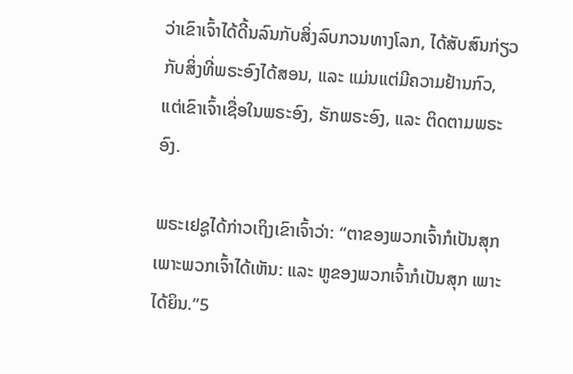ວ່າເຂົາເຈົ້າໄດ້ດີ້ນລົນກັບສິ່ງລົບກວນທາງໂລກ, ໄດ້ສັບສົນກ່ຽວກັບສິ່ງທີ່ພຣະອົງໄດ້ສອນ, ແລະ ແມ່ນແຕ່ມີຄວາມຢ້ານກົວ, ແຕ່ເຂົາເຈົ້າເຊື່ອໃນພຣະອົງ, ຮັກພຣະອົງ, ແລະ ຕິດຕາມພຣະອົງ.

ພຣະເຢຊູໄດ້ກ່າວເຖິງເຂົາເຈົ້າວ່າ: “ຕາຂອງພວກເຈົ້າກໍເປັນສຸກ ເພາະພວກເຈົ້າໄດ້ເຫັນ: ແລະ ຫູຂອງພວກເຈົ້າກໍເປັນສຸກ ເພາະໄດ້ຍິນ.”5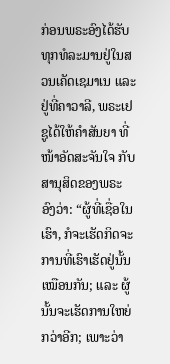ກ່ອນພຣະອົງໄດ້ຮັບທຸກທໍລະມານຢູ່ໃນສວນເຄັດເຊມາເນ ແລະ ຢູ່ທີ່ຄາວາລີ, ພຣະເຢຊູໄດ້ໃຫ້ຄຳສັນຍາ ທີ່ໜ້າອັດສະຈັນໃຈ ກັບສານຸສິດຂອງພຣະອົງວ່າ: “ຜູ້ທີ່ເຊື່ອໃນເຮົາ, ກໍຈະເຮັດກິດຈະການທີ່ເຮົາເຮັດຢູ່ນັ້ນເໝືອນກັນ; ແລະ ຜູ້ນັ້ນຈະເຮັດການໃຫຍ່ກວ່າອີກ; ເພາະວ່າ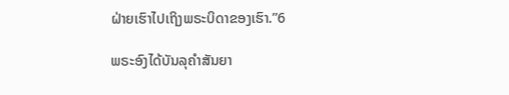ຝ່າຍເຮົາໄປເຖິງພຣະບິດາຂອງເຮົາ.”6

ພຣະອົງໄດ້ບັນລຸຄຳສັນຍາ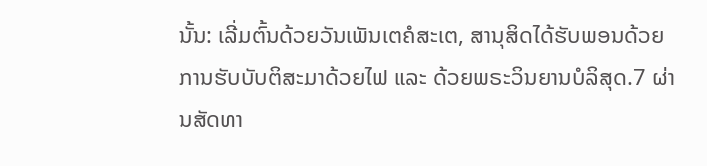ນັ້ນ: ເລີ່ມຕົ້ນດ້ວຍວັນເພັນເຕຄໍສະເຕ, ສານຸສິດໄດ້ຮັບພອນດ້ວຍການຮັບບັບຕິສະມາດ້ວຍໄຟ ແລະ ດ້ວຍພຣະວິນຍານບໍລິສຸດ.7 ຜ່ານສັດທາ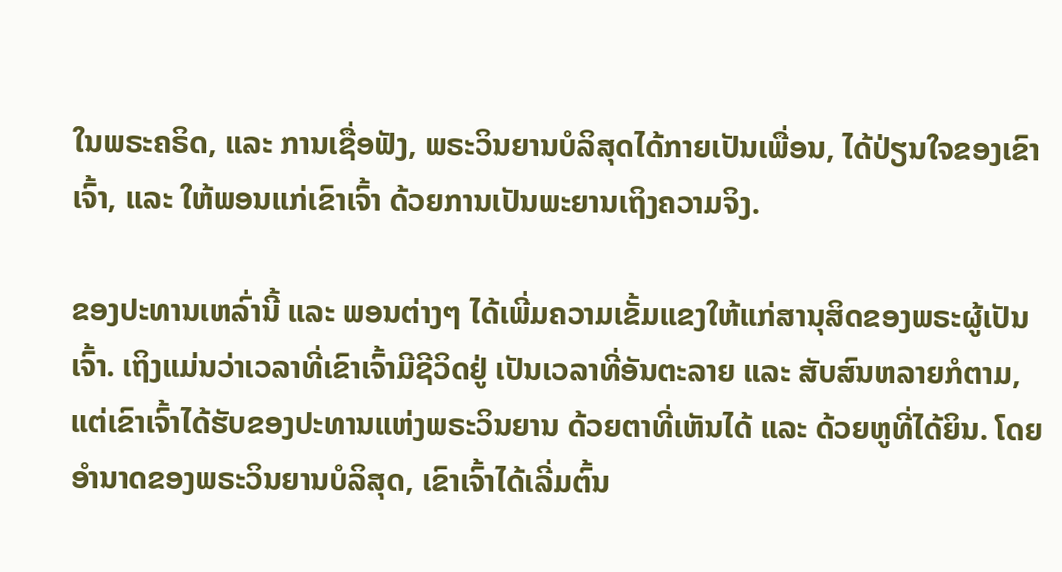ໃນພຣະຄຣິດ, ແລະ ການເຊື່ອຟັງ, ພຣະວິນຍານບໍລິສຸດໄດ້ກາຍເປັນເພື່ອນ, ໄດ້ປ່ຽນໃຈຂອງເຂົາເຈົ້າ, ແລະ ໃຫ້ພອນແກ່ເຂົາເຈົ້າ ດ້ວຍການເປັນພະຍານເຖິງຄວາມຈິງ.

ຂອງປະທານເຫລົ່ານີ້ ແລະ ພອນຕ່າງໆ ໄດ້ເພີ່ມຄວາມເຂັ້ມແຂງໃຫ້ແກ່ສານຸສິດຂອງພຣະຜູ້ເປັນເຈົ້າ. ເຖິງແມ່ນວ່າເວລາທີ່ເຂົາເຈົ້າມີຊີວິດຢູ່ ເປັນເວລາທີ່ອັນຕະລາຍ ແລະ ສັບສົນຫລາຍກໍຕາມ, ແຕ່ເຂົາເຈົ້າໄດ້ຮັບຂອງປະທານແຫ່ງພຣະວິນຍານ ດ້ວຍຕາທີ່ເຫັນໄດ້ ແລະ ດ້ວຍຫູທີ່ໄດ້ຍິນ. ໂດຍອຳນາດຂອງພຣະວິນຍານບໍລິສຸດ, ເຂົາເຈົ້າໄດ້ເລີ່ມຕົ້ນ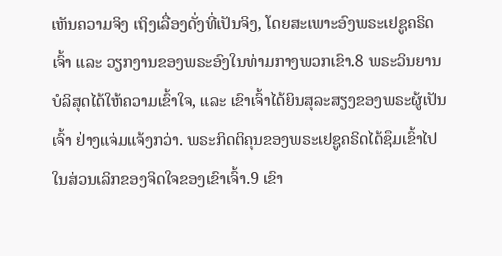ເຫັນຄວາມຈິງ ເຖິງເລື່ອງດັ່ງທີ່ເປັນຈິງ, ໂດຍສະເພາະອົງພຣະເຢຊູຄຣິດເຈົ້າ ແລະ ວຽກງານຂອງພຣະອົງໃນທ່າມກາງພວກເຂົາ.8 ພຣະວິນຍານບໍລິສຸດໄດ້ໃຫ້ຄວາມເຂົ້າໃຈ, ແລະ ເຂົາເຈົ້າໄດ້ຍິນສຸລະສຽງຂອງພຣະຜູ້ເປັນເຈົ້າ ຢ່າງແຈ່ມແຈ້ງກວ່າ. ພຣະກິດຕິຄຸນຂອງພຣະເຢຊູຄຣິດໄດ້ຊຶມເຂົ້າໄປໃນສ່ວນເລິກຂອງຈິດໃຈຂອງເຂົາເຈົ້າ.9 ເຂົາ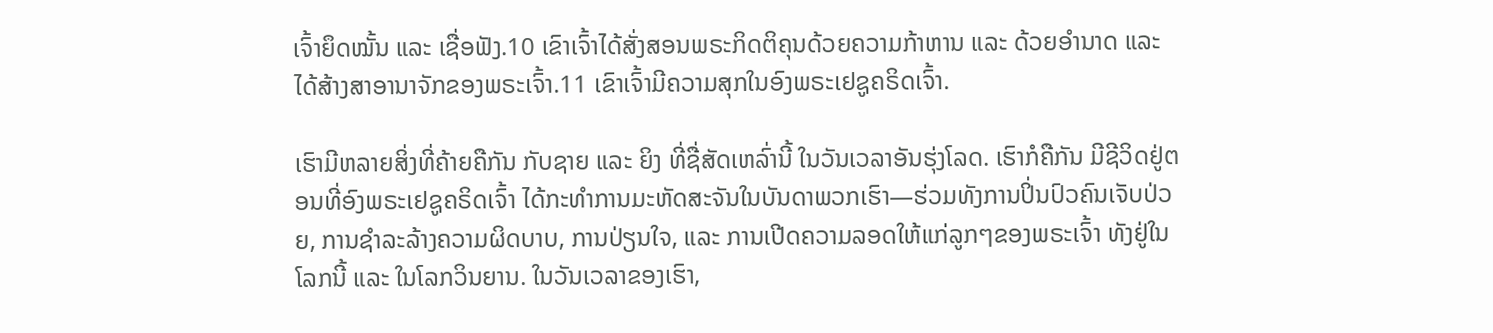ເຈົ້າຍຶດໝັ້ນ ແລະ ເຊື່ອຟັງ.10 ເຂົາເຈົ້າໄດ້ສັ່ງສອນພຣະກິດຕິຄຸນດ້ວຍຄວາມກ້າຫານ ແລະ ດ້ວຍອຳນາດ ແລະ ໄດ້ສ້າງສາອານາຈັກຂອງພຣະເຈົ້າ.11 ເຂົາເຈົ້າມີຄວາມສຸກໃນອົງພຣະເຢຊູຄຣິດເຈົ້າ.

ເຮົາມີຫລາຍສິ່ງທີ່ຄ້າຍຄືກັນ ກັບຊາຍ ແລະ ຍິງ ທີ່ຊື່ສັດເຫລົ່ານີ້ ໃນວັນເວລາອັນຮຸ່ງໂລດ. ເຮົາກໍຄືກັນ ມີຊີວິດຢູ່ຕອນທີ່ອົງພຣະເຢຊູຄຣິດເຈົ້າ ໄດ້ກະທຳການມະຫັດສະຈັນໃນບັນດາພວກເຮົາ—ຮ່ວມທັງການປິ່ນປົວຄົນເຈັບປ່ວຍ, ການຊຳລະລ້າງຄວາມຜິດບາບ, ການປ່ຽນໃຈ, ແລະ ການເປີດຄວາມລອດໃຫ້ແກ່ລູກໆຂອງພຣະເຈົ້າ ທັງຢູ່ໃນໂລກນີ້ ແລະ ໃນໂລກວິນຍານ. ໃນວັນເວລາຂອງເຮົາ,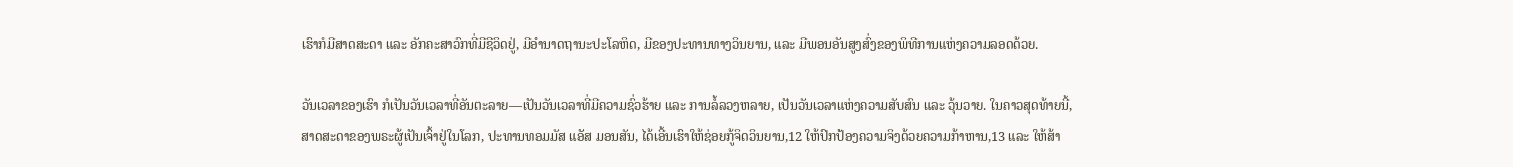ເຮົາກໍມີສາດສະດາ ແລະ ອັກຄະສາວົກທີ່ມີຊີວິດຢູ່, ມີອຳນາດຖານະປະໂລຫິດ, ມີຂອງປະທານທາງວິນຍານ, ແລະ ມີພອນອັນສູງສົ່ງຂອງພິທີການແຫ່ງຄວາມລອດດ້ວຍ.

ວັນເວລາຂອງເຮົາ ກໍເປັນວັນເວລາທີ່ອັນຕະລາຍ—ເປັນວັນເວລາທີ່ມີຄວາມຊົ່ວຮ້າຍ ແລະ ການລໍ້ລວງຫລາຍ, ເປັນວັນເວລາແຫ່ງຄວາມສັບສົນ ແລະ ວຸ້ນວາຍ. ໃນຄາວສຸດທ້າຍນີ້, ສາດສະດາຂອງພຣະຜູ້ເປັນເຈົ້າຢູ່ໃນໂລກ, ປະທານທອມມັສ ແອັສ ມອນສັນ, ໄດ້ເອີ້ນເຮົາໃຫ້ຊ່ອຍກູ້ຈິດວິນຍານ,12 ໃຫ້ປົກປ້ອງຄວາມຈິງດ້ວຍຄວາມກ້າຫານ,13 ແລະ ໃຫ້ສ້າ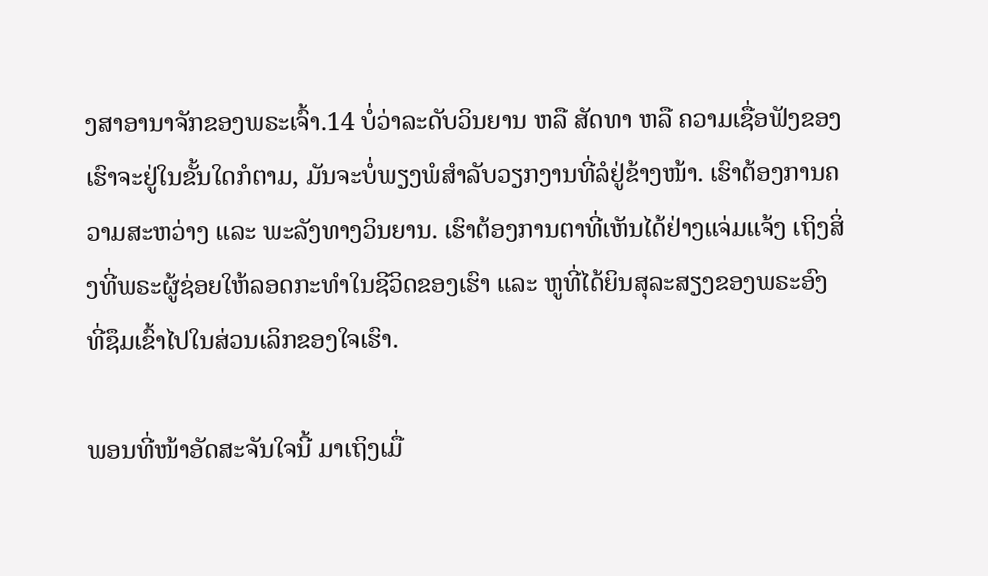ງສາອານາຈັກຂອງພຣະເຈົ້າ.14 ບໍ່ວ່າລະດັບວິນຍານ ຫລື ສັດທາ ຫລື ຄວາມເຊື່ອຟັງຂອງເຮົາຈະຢູ່ໃນຂັ້ນໃດກໍຕາມ, ມັນຈະບໍ່ພຽງພໍສຳລັບວຽກງານທີ່ລໍຢູ່ຂ້າງໜ້າ. ເຮົາຕ້ອງການຄວາມສະຫວ່າງ ແລະ ພະລັງທາງວິນຍານ. ເຮົາຕ້ອງການຕາທີ່ເຫັນໄດ້ຢ່າງແຈ່ມແຈ້ງ ເຖິງສິ່ງທີ່ພຣະຜູ້ຊ່ອຍໃຫ້ລອດກະທຳໃນຊີວິດຂອງເຮົາ ແລະ ຫູທີ່ໄດ້ຍິນສຸລະສຽງຂອງພຣະອົງ ທີ່ຊຶມເຂົ້າໄປໃນສ່ວນເລິກຂອງໃຈເຮົາ.

ພອນທີ່ໜ້າອັດສະຈັນໃຈນີ້ ມາເຖິງເມື່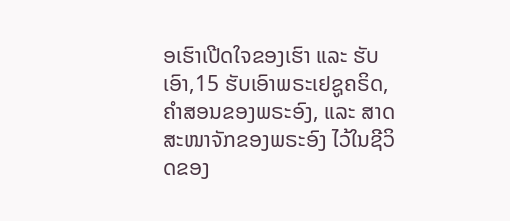ອເຮົາເປີດໃຈຂອງເຮົາ ແລະ ຮັບເອົາ,15 ຮັບເອົາພຣະເຢຊູຄຣິດ, ຄຳສອນຂອງພຣະອົງ, ແລະ ສາດສະໜາຈັກຂອງພຣະອົງ ໄວ້ໃນຊີວິດຂອງ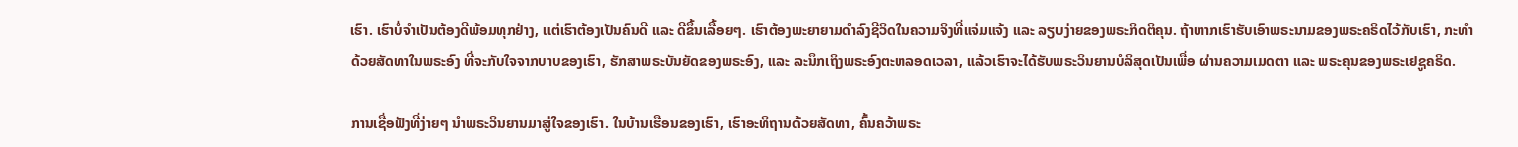ເຮົາ. ເຮົາບໍ່ຈຳເປັນຕ້ອງດີພ້ອມທຸກຢ່າງ, ແຕ່ເຮົາຕ້ອງເປັນຄົນດີ ແລະ ດີຂຶ້ນເລື້ອຍໆ. ເຮົາຕ້ອງພະຍາຍາມດຳລົງຊີວິດໃນຄວາມຈິງທີ່ແຈ່ມແຈ້ງ ແລະ ລຽບງ່າຍຂອງພຣະກິດຕິຄຸນ. ຖ້າຫາກເຮົາຮັບເອົາພຣະນາມຂອງພຣະຄຣິດໄວ້ກັບເຮົາ, ກະທຳດ້ວຍສັດທາໃນພຣະອົງ ທີ່ຈະກັບໃຈຈາກບາບຂອງເຮົາ, ຮັກສາພຣະບັນຍັດຂອງພຣະອົງ, ແລະ ລະນຶກເຖິງພຣະອົງຕະຫລອດເວລາ, ແລ້ວເຮົາຈະໄດ້ຮັບພຣະວິນຍານບໍລິສຸດເປັນເພື່ອ ຜ່ານຄວາມເມດຕາ ແລະ ພຣະຄຸນຂອງພຣະເຢຊູຄຣິດ.

ການເຊື່ອຟັງທີ່ງ່າຍໆ ນຳພຣະວິນຍານມາສູ່ໃຈຂອງເຮົາ. ໃນບ້ານເຮືອນຂອງເຮົາ, ເຮົາອະທິຖານດ້ວຍສັດທາ, ຄົ້ນຄວ້າພຣະ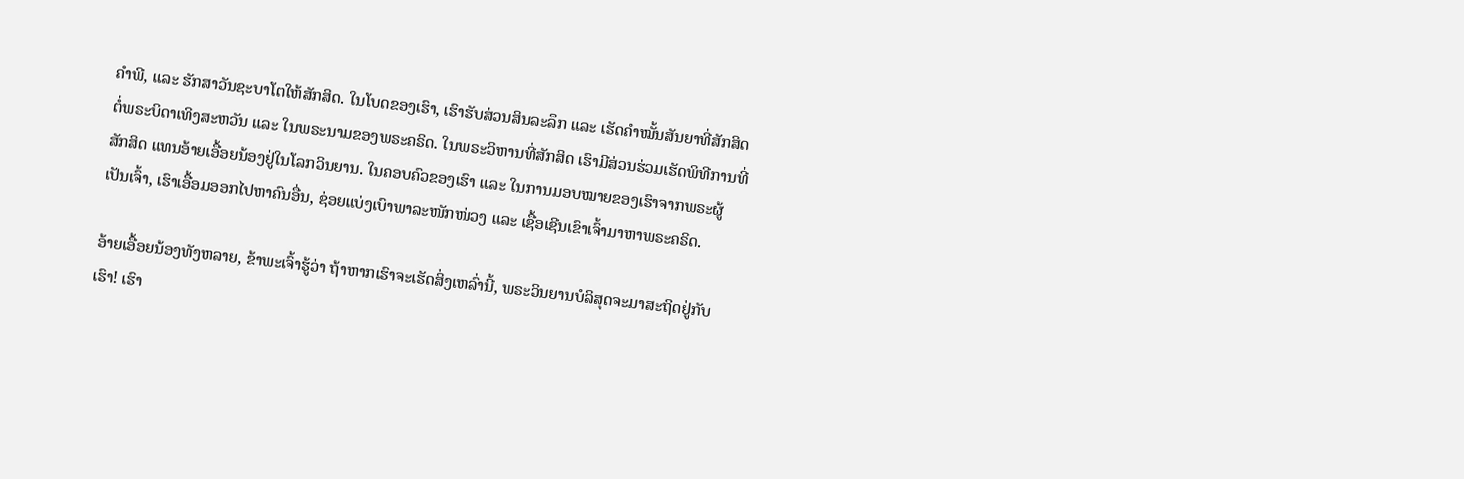ຄຳພີ, ແລະ ຮັກສາວັນຊະບາໂຕໃຫ້ສັກສິດ. ໃນໂບດຂອງເຮົາ, ເຮົາຮັບສ່ວນສິນລະລຶກ ແລະ ເຮັດຄຳໝັ້ນສັນຍາທີ່ສັກສິດຕໍ່ພຣະບິດາເທິງສະຫວັນ ແລະ ໃນພຣະນາມຂອງພຣະຄຣິດ. ໃນພຣະວິຫານທີ່ສັກສິດ ເຮົາມີສ່ວນຮ່ວມເຮັດພິທີການທີ່ສັກສິດ ແທນອ້າຍເອື້ອຍນ້ອງຢູ່ໃນໂລກວິນຍານ. ໃນຄອບຄົວຂອງເຮົາ ແລະ ໃນການມອບໝາຍຂອງເຮົາຈາກພຣະຜູ້ເປັນເຈົ້າ, ເຮົາເອື້ອມອອກໄປຫາຄົນອື່ນ, ຊ່ອຍແບ່ງເບົາພາລະໜັກໜ່ວງ ແລະ ເຊື້ອເຊີນເຂົາເຈົ້າມາຫາພຣະຄຣິດ.

ອ້າຍເອື້ອຍນ້ອງທັງຫລາຍ, ຂ້າພະເຈົ້າຮູ້ວ່າ ຖ້າຫາກເຮົາຈະເຮັດສິ່ງເຫລົ່ານີ້, ພຣະວິນຍານບໍລິສຸດຈະມາສະຖິດຢູ່ກັບເຮົາ! ເຮົາ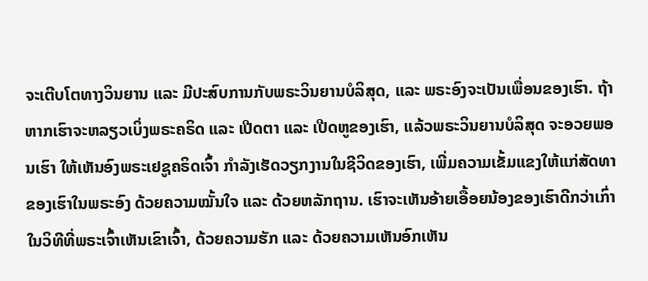ຈະເຕີບໂຕທາງວິນຍານ ແລະ ມີປະສົບການກັບພຣະວິນຍານບໍລິສຸດ, ແລະ ພຣະອົງຈະເປັນເພື່ອນຂອງເຮົາ. ຖ້າຫາກເຮົາຈະຫລຽວເບິ່ງພຣະຄຣິດ ແລະ ເປີດຕາ ແລະ ເປີດຫູຂອງເຮົາ, ແລ້ວພຣະວິນຍານບໍລິສຸດ ຈະອວຍພອນເຮົາ ໃຫ້ເຫັນອົງພຣະເຢຊູຄຣິດເຈົ້າ ກຳລັງເຮັດວຽກງານໃນຊີວິດຂອງເຮົາ, ເພີ່ມຄວາມເຂັ້ມແຂງໃຫ້ແກ່ສັດທາຂອງເຮົາໃນພຣະອົງ ດ້ວຍຄວາມໝັ້ນໃຈ ແລະ ດ້ວຍຫລັກຖານ. ເຮົາຈະເຫັນອ້າຍເອື້ອຍນ້ອງຂອງເຮົາດີກວ່າເກົ່າ ໃນວິທີທີ່ພຣະເຈົ້າເຫັນເຂົາເຈົ້າ, ດ້ວຍຄວາມຮັກ ແລະ ດ້ວຍຄວາມເຫັນອົກເຫັນ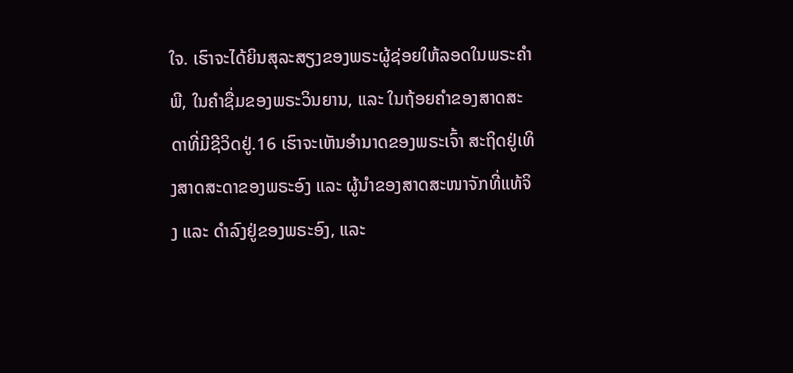ໃຈ. ເຮົາຈະໄດ້ຍິນສຸລະສຽງຂອງພຣະຜູ້ຊ່ອຍໃຫ້ລອດໃນພຣະຄຳພີ, ໃນຄຳຊື່ມຂອງພຣະວິນຍານ, ແລະ ໃນຖ້ອຍຄຳຂອງສາດສະດາທີ່ມີຊີວິດຢູ່.16 ເຮົາຈະເຫັນອຳນາດຂອງພຣະເຈົ້າ ສະຖິດຢູ່ເທິງສາດສະດາຂອງພຣະອົງ ແລະ ຜູ້ນຳຂອງສາດສະໜາຈັກທີ່ແທ້ຈິງ ແລະ ດຳລົງຢູ່ຂອງພຣະອົງ, ແລະ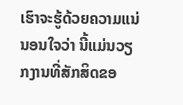ເຮົາຈະຮູ້ດ້ວຍຄວາມແນ່ນອນໃຈວ່າ ນີ້ແມ່ນວຽກງານທີ່ສັກສິດຂອ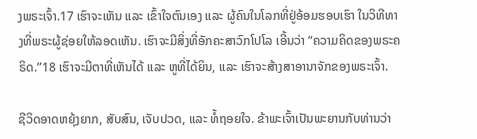ງພຣະເຈົ້າ.17 ເຮົາຈະເຫັນ ແລະ ເຂົ້າໃຈຕົນເອງ ແລະ ຜູ້ຄົນໃນໂລກທີ່ຢູ່ອ້ອມຮອບເຮົາ ໃນວິທີທາງທີ່ພຣະຜູ້ຊ່ອຍໃຫ້ລອດເຫັນ. ເຮົາຈະມີສິ່ງທີ່ອັກຄະສາວົກໂປໂລ ເອີ້ນວ່າ “ຄວາມຄິດຂອງພຣະຄຣິດ.”18 ເຮົາຈະມີຕາທີ່ເຫັນໄດ້ ແລະ ຫູທີ່ໄດ້ຍິນ, ແລະ ເຮົາຈະສ້າງສາອານາຈັກຂອງພຣະເຈົ້າ.

ຊີວິດອາດຫຍຸ້ງຍາກ, ສັບສົນ, ເຈັບປວດ, ແລະ ທໍ້ຖອຍໃຈ. ຂ້າພະເຈົ້າເປັນພະຍານກັບທ່ານວ່າ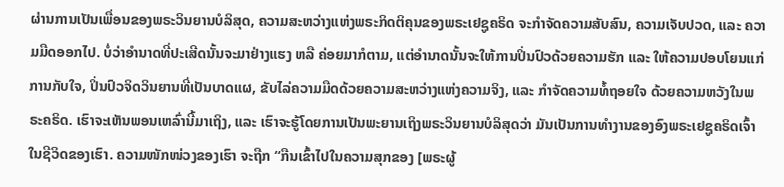ຜ່ານການເປັນເພື່ອນຂອງພຣະວິນຍານບໍລິສຸດ, ຄວາມສະຫວ່າງແຫ່ງພຣະກິດຕິຄຸນຂອງພຣະເຢຊູຄຣິດ ຈະກຳຈັດຄວາມສັບສົນ, ຄວາມເຈັບປວດ, ແລະ ຄວາມມືດອອກໄປ. ບໍ່ວ່າອຳນາດທີ່ປະເສີດນັ້ນຈະມາຢ່າງແຮງ ຫລື ຄ່ອຍມາກໍຕາມ, ແຕ່ອຳນາດນັ້ນຈະໃຫ້ການປິ່ນປົວດ້ວຍຄວາມຮັກ ແລະ ໃຫ້ຄວາມປອບໂຍນແກ່ການກັບໃຈ, ປິ່ນປົວຈິດວິນຍານທີ່ເປັນບາດແຜ, ຂັບໄລ່ຄວາມມືດດ້ວຍຄວາມສະຫວ່າງແຫ່ງຄວາມຈິງ, ແລະ ກຳຈັດຄວາມທໍ້ຖອຍໃຈ ດ້ວຍຄວາມຫວັງໃນພຣະຄຣິດ. ເຮົາຈະເຫັນພອນເຫລົ່ານີ້ມາເຖິງ, ແລະ ເຮົາຈະຮູ້ໂດຍການເປັນພະຍານເຖິງພຣະວິນຍານບໍລິສຸດວ່າ ມັນເປັນການທຳງານຂອງອົງພຣະເຢຊູຄຣິດເຈົ້າ ໃນຊີວິດຂອງເຮົາ. ຄວາມໜັກໜ່ວງຂອງເຮົາ ຈະຖືກ “ກືນເຂົ້າໄປໃນຄວາມສຸກຂອງ [ພຣະຜູ້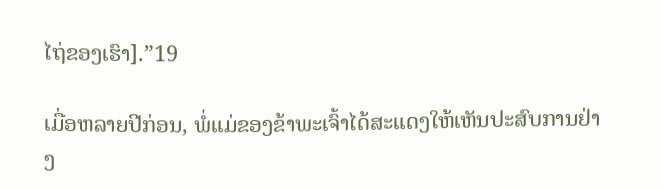ໄຖ່ຂອງເຮົາ].”19

ເມື່ອຫລາຍປີກ່ອນ, ພໍ່ແມ່ຂອງຂ້າພະເຈົ້າໄດ້ສະແດງໃຫ້ເຫັນປະສົບການຢ່າງ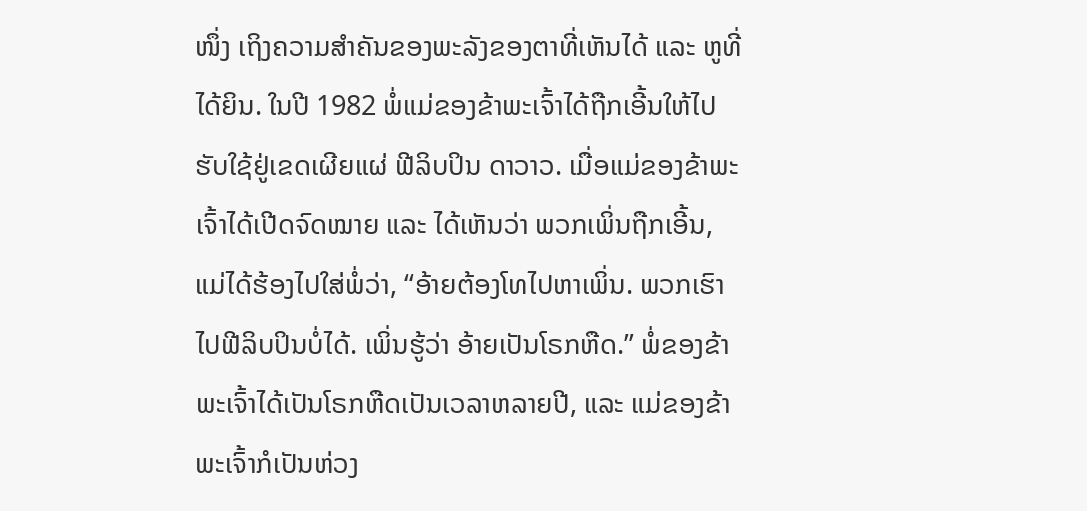ໜຶ່ງ ເຖິງຄວາມສຳຄັນຂອງພະລັງຂອງຕາທີ່ເຫັນໄດ້ ແລະ ຫູທີ່ໄດ້ຍິນ. ໃນປີ 1982 ພໍ່ແມ່ຂອງຂ້າພະເຈົ້າໄດ້ຖືກເອີ້ນໃຫ້ໄປຮັບໃຊ້ຢູ່ເຂດເຜີຍແຜ່ ຟີລິບປິນ ດາວາວ. ເມື່ອແມ່ຂອງຂ້າພະເຈົ້າໄດ້ເປີດຈົດໝາຍ ແລະ ໄດ້ເຫັນວ່າ ພວກເພິ່ນຖືກເອີ້ນ, ແມ່ໄດ້ຮ້ອງໄປໃສ່ພໍ່ວ່າ, “ອ້າຍຕ້ອງໂທໄປຫາເພິ່ນ. ພວກເຮົາໄປຟີລິບປິນບໍ່ໄດ້. ເພິ່ນຮູ້ວ່າ ອ້າຍເປັນໂຣກຫືດ.” ພໍ່ຂອງຂ້າພະເຈົ້າໄດ້ເປັນໂຣກຫືດເປັນເວລາຫລາຍປີ, ແລະ ແມ່ຂອງຂ້າພະເຈົ້າກໍເປັນຫ່ວງ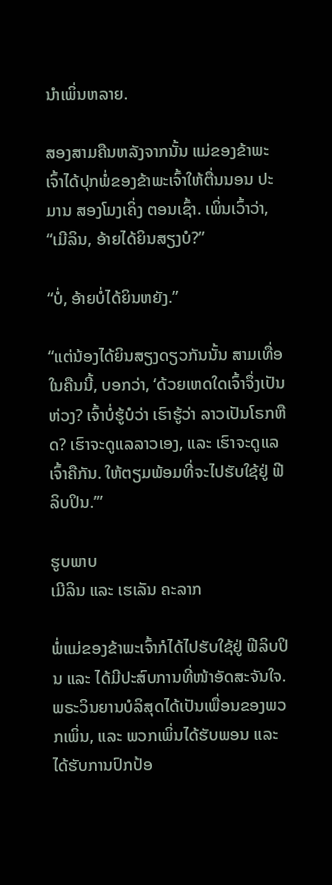ນຳເພິ່ນຫລາຍ.

ສອງສາມຄືນຫລັງຈາກນັ້ນ ແມ່ຂອງຂ້າພະເຈົ້າໄດ້ປຸກພໍ່ຂອງຂ້າພະເຈົ້າໃຫ້ຕື່ນນອນ ປະມານ ສອງໂມງເຄິ່ງ ຕອນເຊົ້າ. ເພິ່ນເວົ້າວ່າ, “ເມີລິນ, ອ້າຍໄດ້ຍິນສຽງບໍ?”

“ບໍ່, ອ້າຍບໍ່ໄດ້ຍິນຫຍັງ.”

“ແຕ່ນ້ອງໄດ້ຍິນສຽງດຽວກັນນັ້ນ ສາມເທື່ອໃນຄືນນີ້, ບອກວ່າ, ‘ດ້ວຍເຫດໃດເຈົ້າຈຶ່ງເປັນຫ່ວງ? ເຈົ້າບໍ່ຮູ້ບໍວ່າ ເຮົາຮູ້ວ່າ ລາວເປັນໂຣກຫືດ? ເຮົາຈະດູແລລາວເອງ, ແລະ ເຮົາຈະດູແລເຈົ້າຄືກັນ. ໃຫ້ຕຽມພ້ອມທີ່ຈະໄປຮັບໃຊ້ຢູ່ ຟີລິບປິນ.’”

ຮູບພາບ
ເມີລິນ ແລະ ເຮເລັນ ຄະລາກ

ພໍ່ແມ່ຂອງຂ້າພະເຈົ້າກໍໄດ້ໄປຮັບໃຊ້ຢູ່ ຟີລິບປິນ ແລະ ໄດ້ມີປະສົບການທີ່ໜ້າອັດສະຈັນໃຈ. ພຣະວິນຍານບໍລິສຸດໄດ້ເປັນເພື່ອນຂອງພວກເພິ່ນ, ແລະ ພວກເພິ່ນໄດ້ຮັບພອນ ແລະ ໄດ້ຮັບການປົກປ້ອ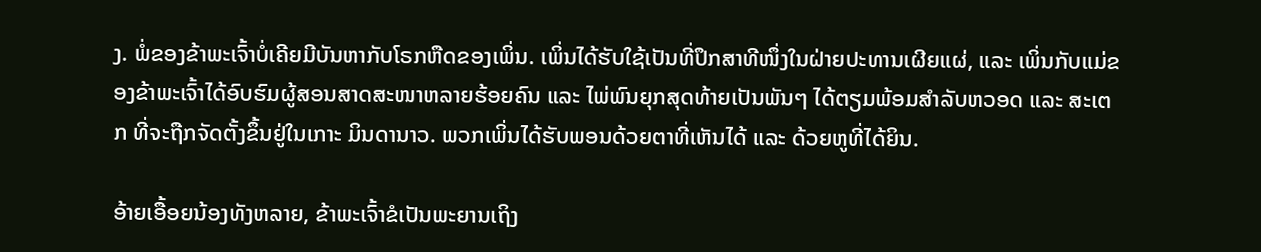ງ. ພໍ່ຂອງຂ້າພະເຈົ້າບໍ່ເຄີຍມີບັນຫາກັບໂຣກຫືດຂອງເພິ່ນ. ເພິ່ນໄດ້ຮັບໃຊ້ເປັນທີ່ປຶກສາທີໜຶ່ງໃນຝ່າຍປະທານເຜີຍແຜ່, ແລະ ເພິ່ນກັບແມ່ຂອງຂ້າພະເຈົ້າໄດ້ອົບຮົມຜູ້ສອນສາດສະໜາຫລາຍຮ້ອຍຄົນ ແລະ ໄພ່ພົນຍຸກສຸດທ້າຍເປັນພັນໆ ໄດ້ຕຽມພ້ອມສຳລັບຫວອດ ແລະ ສະເຕກ ທີ່ຈະຖືກຈັດຕັ້ງຂຶ້ນຢູ່ໃນເກາະ ມິນດານາວ. ພວກເພິ່ນໄດ້ຮັບພອນດ້ວຍຕາທີ່ເຫັນໄດ້ ແລະ ດ້ວຍຫູທີ່ໄດ້ຍິນ.

ອ້າຍເອື້ອຍນ້ອງທັງຫລາຍ, ຂ້າພະເຈົ້າຂໍເປັນພະຍານເຖິງ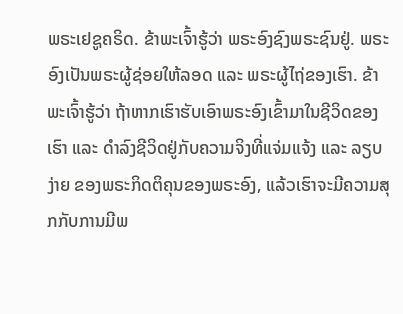ພຣະເຢຊູຄຣິດ. ຂ້າພະເຈົ້າຮູ້ວ່າ ພຣະອົງຊົງພຣະຊົນຢູ່. ພຣະອົງເປັນພຣະຜູ້ຊ່ອຍໃຫ້ລອດ ແລະ ພຣະຜູ້ໄຖ່ຂອງເຮົາ. ຂ້າພະເຈົ້າຮູ້ວ່າ ຖ້າຫາກເຮົາຮັບເອົາພຣະອົງເຂົ້າມາໃນຊີວິດຂອງເຮົາ ແລະ ດຳລົງຊີວິດຢູ່ກັບຄວາມຈິງທີ່ແຈ່ມແຈ້ງ ແລະ ລຽບງ່າຍ ຂອງພຣະກິດຕິຄຸນຂອງພຣະອົງ, ແລ້ວເຮົາຈະມີຄວາມສຸກກັບການມີພ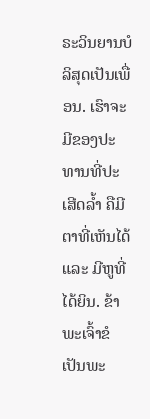ຣະວິນຍານບໍລິສຸດເປັນເພື່ອນ. ເຮົາຈະມີຂອງປະທານທີ່ປະເສີດລ້ຳ ຄືມີຕາທີ່ເຫັນໄດ້ ແລະ ມີຫູທີ່ໄດ້ຍິນ. ຂ້າພະເຈົ້າຂໍເປັນພະ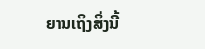ຍານເຖິງສິ່ງນີ້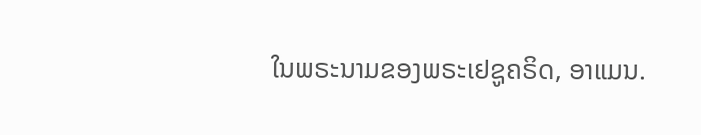ໃນພຣະນາມຂອງພຣະເຢຊູຄຣິດ, ອາແມນ.